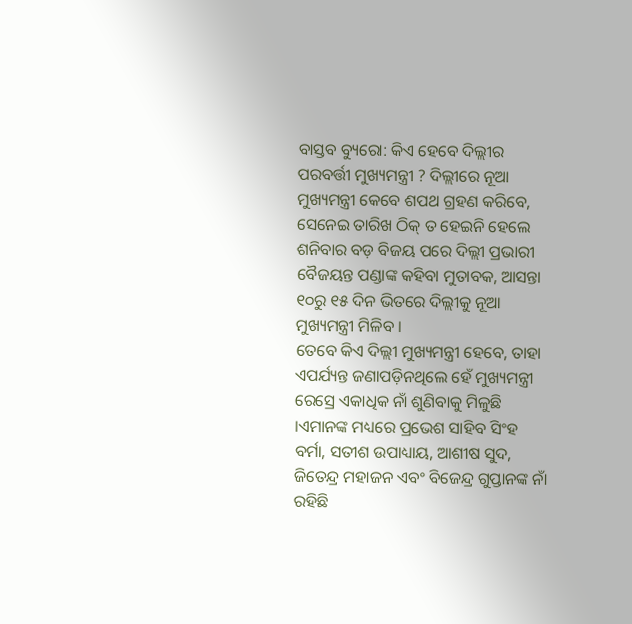ବାସ୍ତବ ବ୍ୟୁରୋ: କିଏ ହେବେ ଦିଲ୍ଲୀର ପରବର୍ତ୍ତୀ ମୁଖ୍ୟମନ୍ତ୍ରୀ ? ଦିଲ୍ଲୀରେ ନୂଆ ମୁଖ୍ୟମନ୍ତ୍ରୀ କେବେ ଶପଥ ଗ୍ରହଣ କରିବେ, ସେନେଇ ତାରିଖ ଠିକ୍ ତ ହେଇନି ହେଲେ ଶନିବାର ବଡ଼ ବିଜୟ ପରେ ଦିଲ୍ଲୀ ପ୍ରଭାରୀ ବୈଜୟନ୍ତ ପଣ୍ଡାଙ୍କ କହିବା ମୁତାବକ, ଆସନ୍ତା ୧୦ରୁ ୧୫ ଦିନ ଭିତରେ ଦିଲ୍ଲୀକୁ ନୂଆ ମୁଖ୍ୟମନ୍ତ୍ରୀ ମିଳିବ ।
ତେବେ କିଏ ଦିଲ୍ଲୀ ମୁଖ୍ୟମନ୍ତ୍ରୀ ହେବେ, ତାହା ଏପର୍ଯ୍ୟନ୍ତ ଜଣାପଡ଼ିନଥିଲେ ହେଁ ମୁଖ୍ୟମନ୍ତ୍ରୀ ରେସ୍ରେ ଏକାଧିକ ନାଁ ଶୁଣିବାକୁ ମିଳୁଛି ।ଏମାନଙ୍କ ମଧ୍ୟରେ ପ୍ରଭେଶ ସାହିବ ସିଂହ ବର୍ମା, ସତୀଶ ଉପାଧ୍ୟାୟ, ଆଶୀଷ ସୁଦ, ଜିତେନ୍ଦ୍ର ମହାଜନ ଏବଂ ବିଜେନ୍ଦ୍ର ଗୁପ୍ତାନଙ୍କ ନାଁ ରହିଛି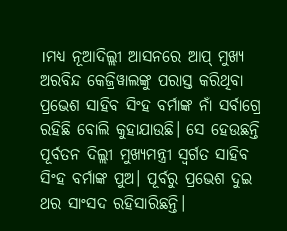।ମଧ୍ୟ ନୂଆଦିଲ୍ଲୀ ଆସନରେ ଆପ୍ ମୁଖ୍ୟ ଅରବିନ୍ଦ କେଜ୍ରିୱାଲଙ୍କୁ ପରାସ୍ତ କରିଥିବା ପ୍ରଭେଶ ସାହିବ ସିଂହ ବର୍ମାଙ୍କ ନାଁ ସର୍ବାଗ୍ରେ ରହିଛି ବୋଲି କୁହାଯାଉଛି। ସେ ହେଉଛନ୍ତି ପୂର୍ବତନ ଦିଲ୍ଲୀ ମୁଖ୍ୟମନ୍ତ୍ରୀ ସ୍ୱର୍ଗତ ସାହିବ ସିଂହ ବର୍ମାଙ୍କ ପୁଅ। ପୂର୍ବରୁ ପ୍ରଭେଶ ଦୁଇ ଥର ସାଂସଦ ରହିସାରିଛନ୍ତି।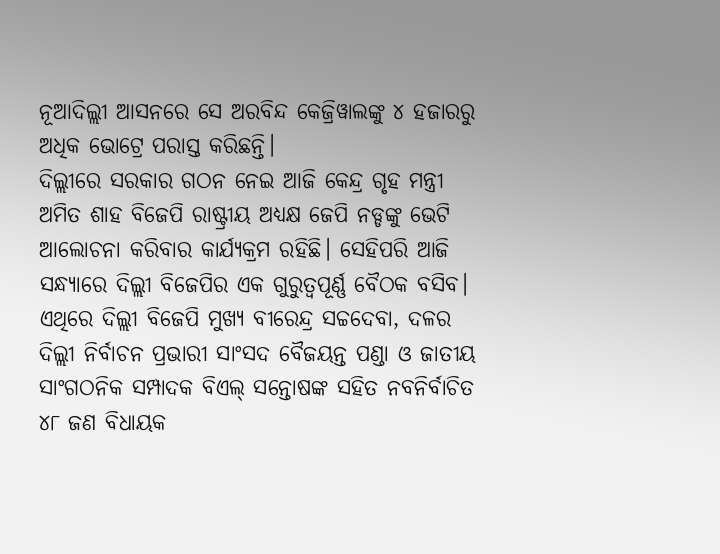ନୂଆଦିଲ୍ଲୀ ଆସନରେ ସେ ଅରବିନ୍ଦ କେଜ୍ରିୱାଲଙ୍କୁ ୪ ହଜାରରୁ ଅଧିକ ଭୋଟ୍ରେ ପରାସ୍ତ କରିଛନ୍ତି।
ଦିଲ୍ଲୀରେ ସରକାର ଗଠନ ନେଇ ଆଜି କେନ୍ଦ୍ର ଗୃହ ମନ୍ତ୍ରୀ ଅମିତ ଶାହ ବିଜେପି ରାଷ୍ଟ୍ରୀୟ ଅଧ୍ୟକ୍ଷ ଜେପି ନଡ୍ଡଙ୍କୁ ଭେଟି ଆଲୋଚନା କରିବାର କାର୍ଯ୍ୟକ୍ରମ ରହିଛି। ସେହିପରି ଆଜି ସନ୍ଧ୍ୟାରେ ଦିଲ୍ଲୀ ବିଜେପିର ଏକ ଗୁରୁତ୍ୱପୂର୍ଣ୍ଣ ବୈଠକ ବସିବ। ଏଥିରେ ଦିଲ୍ଲୀ ବିଜେପି ମୁଖ୍ୟ ବୀରେନ୍ଦ୍ର ସଚ୍ଚଦେବା, ଦଳର ଦିଲ୍ଲୀ ନିର୍ବାଚନ ପ୍ରଭାରୀ ସାଂସଦ ବୈଜୟନ୍ତ ପଣ୍ଡା ଓ ଜାତୀୟ ସାଂଗଠନିକ ସମ୍ପାଦକ ବିଏଲ୍ ସନ୍ତୋଷଙ୍କ ସହିତ ନବନିର୍ବାଚିତ ୪୮ ଜଣ ବିଧାୟକ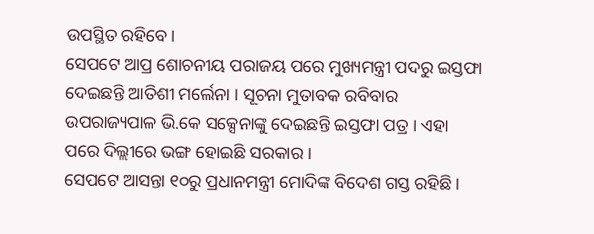ଉପସ୍ଥିତ ରହିବେ।
ସେପଟେ ଆପ୍ର ଶୋଚନୀୟ ପରାଜୟ ପରେ ମୁଖ୍ୟମନ୍ତ୍ରୀ ପଦରୁ ଇସ୍ତଫା ଦେଇଛନ୍ତି ଆତିଶୀ ମର୍ଲେନା । ସୂଚନା ମୁତାବକ ରବିବାର ଉପରାଜ୍ୟପାଳ ଭି.କେ ସକ୍ସେନାଙ୍କୁ ଦେଇଛନ୍ତି ଇସ୍ତଫା ପତ୍ର । ଏହା ପରେ ଦିଲ୍ଲୀରେ ଭଙ୍ଗ ହୋଇଛି ସରକାର ।
ସେପଟେ ଆସନ୍ତା ୧୦ରୁ ପ୍ରଧାନମନ୍ତ୍ରୀ ମୋଦିଙ୍କ ବିଦେଶ ଗସ୍ତ ରହିଛି ।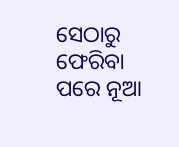ସେଠାରୁ ଫେରିବା ପରେ ନୂଆ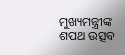ମୁଖ୍ୟମନ୍ତ୍ରୀଙ୍କ ଶପଥ ଉତ୍ସବ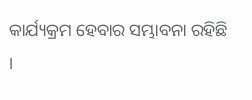କାର୍ଯ୍ୟକ୍ରମ ହେବାର ସମ୍ଭାବନା ରହିଛି ।